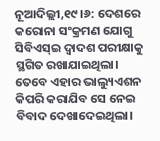ନୂଆଦିଲ୍ଲୀ,୧୯।୬: ଦେଶରେ କରୋନା ସଂକ୍ରମଣ ଯୋଗୁ ସିବିଏସ୍ଇ ଦ୍ୱାଦଶ ପରୀକ୍ଷାକୁ ସ୍ଥଗିତ ରଖାଯାଇଥିଲା। ତେବେ ଏହାର ଭାଲ୍ୟୁଏଶନ କିପରି କରାଯିବ ସେ ନେଇ ବିବାଦ ଦେଖାଦେଇଥିଲା।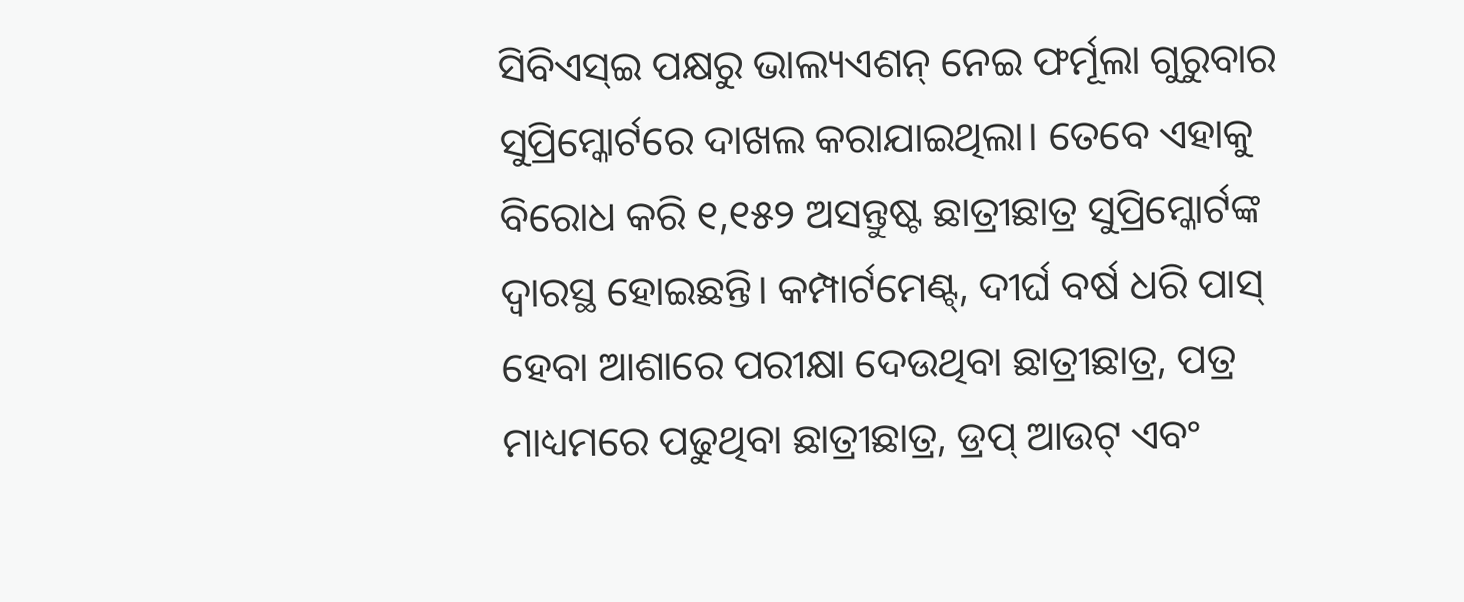ସିବିଏସ୍ଇ ପକ୍ଷରୁ ଭାଲ୍ୟଏଶନ୍ ନେଇ ଫର୍ମୂଲା ଗୁରୁବାର ସୁପ୍ରିମ୍କୋର୍ଟରେ ଦାଖଲ କରାଯାଇଥିଲା। ତେବେ ଏହାକୁ ବିରୋଧ କରି ୧,୧୫୨ ଅସନ୍ତୁଷ୍ଟ ଛାତ୍ରୀଛାତ୍ର ସୁପ୍ରିମ୍କୋର୍ଟଙ୍କ ଦ୍ୱାରସ୍ଥ ହୋଇଛନ୍ତି। କମ୍ପାର୍ଟମେଣ୍ଟ୍, ଦୀର୍ଘ ବର୍ଷ ଧରି ପାସ୍ ହେବା ଆଶାରେ ପରୀକ୍ଷା ଦେଉଥିବା ଛାତ୍ରୀଛାତ୍ର, ପତ୍ର ମାଧ୍ୟମରେ ପଢୁଥିବା ଛାତ୍ରୀଛାତ୍ର, ଡ୍ରପ୍ ଆଉଟ୍ ଏବଂ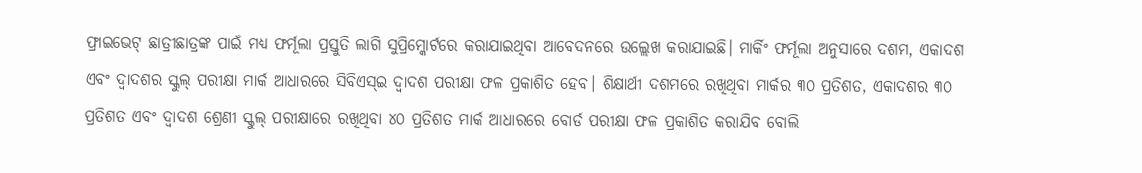ଫ୍ରାଇଭେଟ୍ ଛାତ୍ରୀଛାତ୍ରଙ୍କ ପାଇଁ ମଧ୍ୟ ଫର୍ମୂଲା ପ୍ରସ୍ତୁତି ଲାଗି ସୁପ୍ରିମ୍କୋର୍ଟରେ କରାଯାଇଥିବା ଆବେଦନରେ ଉଲ୍ଲେଖ କରାଯାଇଛି। ମାର୍କିଂ ଫର୍ମୂଲା ଅନୁସାରେ ଦଶମ, ଏକାଦଶ ଏବଂ ଦ୍ୱାଦଶର ସ୍କୁଲ୍ ପରୀକ୍ଷା ମାର୍କ ଆଧାରରେ ସିବିଏସ୍ଇ ଦ୍ୱାଦଶ ପରୀକ୍ଷା ଫଳ ପ୍ରକାଶିତ ହେବ। ଶିକ୍ଷାର୍ଥୀ ଦଶମରେ ରଖିଥିବା ମାର୍କର ୩୦ ପ୍ରତିଶତ, ଏକାଦଶର ୩୦ ପ୍ରତିଶତ ଏବଂ ଦ୍ୱାଦଶ ଶ୍ରେଣୀ ସ୍କୁଲ୍ ପରୀକ୍ଷାରେ ରଖିଥିବା ୪୦ ପ୍ରତିଶତ ମାର୍କ ଆଧାରରେ ବୋର୍ଡ ପରୀକ୍ଷା ଫଳ ପ୍ରକାଶିତ କରାଯିବ ବୋଲି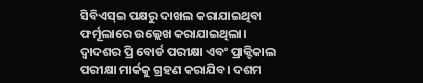ସିବିଏସ୍ଇ ପକ୍ଷରୁ ଦାଖଲ କରାଯାଇଥିବା ଫର୍ମୂଲାରେ ଉଲ୍ଲେଖ କରାଯାଇଥିଲା। ଦ୍ୱାଦଶର ପ୍ରି ବୋର୍ଡ ପରୀକ୍ଷା ଏବଂ ପ୍ରାକ୍ଟିକାଲ ପରୀକ୍ଷା ମାର୍କକୁ ଗ୍ରହଣ କରାଯିବ। ଦଶମ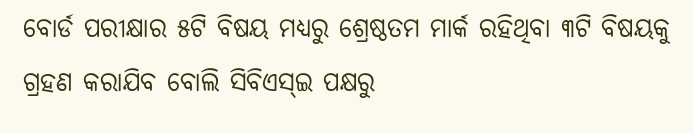ବୋର୍ଡ ପରୀକ୍ଷାର ୫ଟି ବିଷୟ ମଧ୍ୟରୁ ଶ୍ରେଷ୍ଠତମ ମାର୍କ ରହିଥିବା ୩ଟି ବିଷୟକୁ ଗ୍ରହଣ କରାଯିବ ବୋଲି ସିବିଏସ୍ଇ ପକ୍ଷରୁ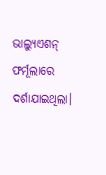ଭାଲ୍ୟୁଏଶନ୍ ଫର୍ମୂଲାରେ ଦର୍ଶାଯାଇଥିଲା।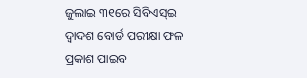ଜୁଲାଇ ୩୧ରେ ସିବିଏସ୍ଇ ଦ୍ୱାଦଶ ବୋର୍ଡ ପରୀକ୍ଷା ଫଳ ପ୍ରକାଶ ପାଇବ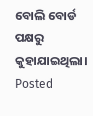ବୋଲି ବୋର୍ଡ ପକ୍ଷରୁ କୁହାଯାଇଥିଲା।
Posted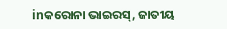inକରୋନା ଭାଇରସ୍, ଜାତୀୟ